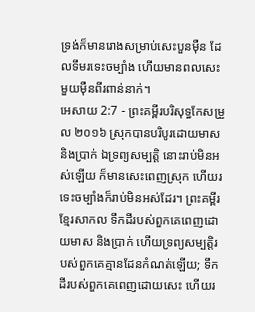ទ្រង់ក៏មានរោងសម្រាប់សេះបួនម៉ឺន ដែលទឹមរទេះចម្បាំង ហើយមានពលសេះមួយម៉ឺនពីរពាន់នាក់។
អេសាយ 2:7 - ព្រះគម្ពីរបរិសុទ្ធកែសម្រួល ២០១៦ ស្រុកបានបរិបូរដោយមាស និងប្រាក់ ឯទ្រព្យសម្បត្តិ នោះរាប់មិនអស់ឡើយ ក៏មានសេះពេញស្រុក ហើយរទេះចម្បាំងក៏រាប់មិនអស់ដែរ។ ព្រះគម្ពីរខ្មែរសាកល ទឹកដីរបស់ពួកគេពេញដោយមាស និងប្រាក់ ហើយទ្រព្យសម្បត្តិរបស់ពួកគេគ្មានដែនកំណត់ឡើយ; ទឹកដីរបស់ពួកគេពេញដោយសេះ ហើយរ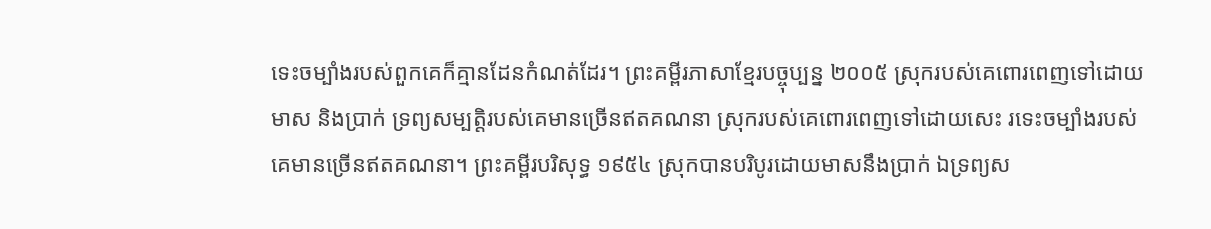ទេះចម្បាំងរបស់ពួកគេក៏គ្មានដែនកំណត់ដែរ។ ព្រះគម្ពីរភាសាខ្មែរបច្ចុប្បន្ន ២០០៥ ស្រុករបស់គេពោរពេញទៅដោយ មាស និងប្រាក់ ទ្រព្យសម្បត្តិរបស់គេមានច្រើនឥតគណនា ស្រុករបស់គេពោរពេញទៅដោយសេះ រទេះចម្បាំងរបស់គេមានច្រើនឥតគណនា។ ព្រះគម្ពីរបរិសុទ្ធ ១៩៥៤ ស្រុកបានបរិបូរដោយមាសនឹងប្រាក់ ឯទ្រព្យស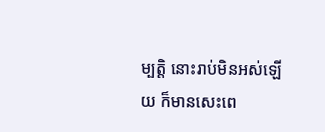ម្បត្តិ នោះរាប់មិនអស់ឡើយ ក៏មានសេះពេ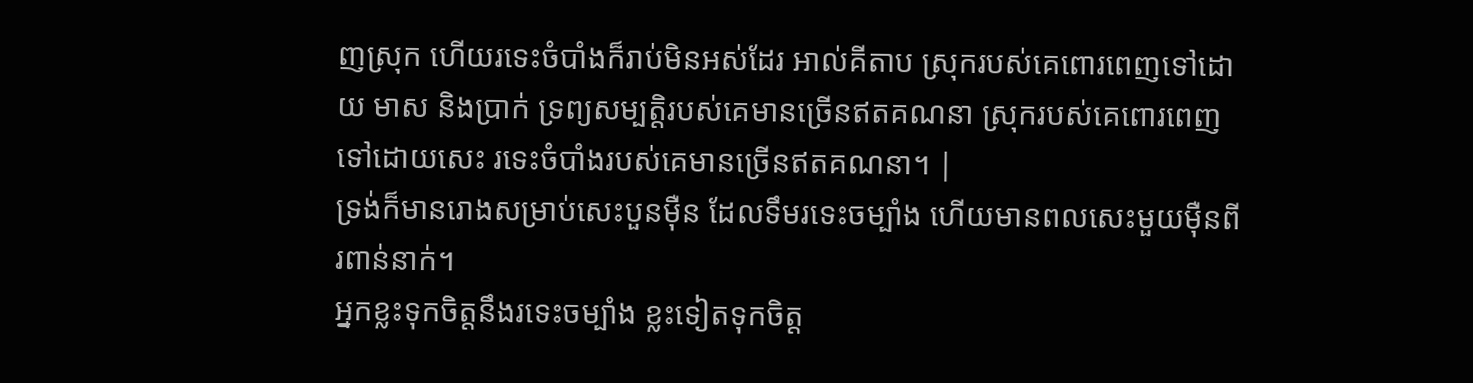ញស្រុក ហើយរទេះចំបាំងក៏រាប់មិនអស់ដែរ អាល់គីតាប ស្រុករបស់គេពោរពេញទៅដោយ មាស និងប្រាក់ ទ្រព្យសម្បត្តិរបស់គេមានច្រើនឥតគណនា ស្រុករបស់គេពោរពេញទៅដោយសេះ រទេះចំបាំងរបស់គេមានច្រើនឥតគណនា។ |
ទ្រង់ក៏មានរោងសម្រាប់សេះបួនម៉ឺន ដែលទឹមរទេះចម្បាំង ហើយមានពលសេះមួយម៉ឺនពីរពាន់នាក់។
អ្នកខ្លះទុកចិត្តនឹងរទេះចម្បាំង ខ្លះទៀតទុកចិត្ត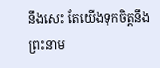នឹងសេះ តែយើងទុកចិត្តនឹងព្រះនាម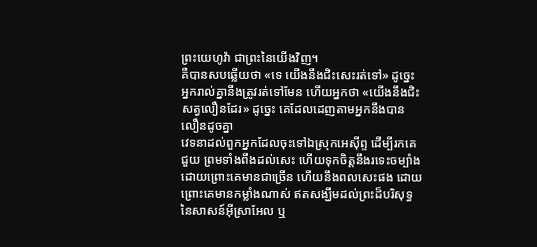ព្រះយេហូវ៉ា ជាព្រះនៃយើងវិញ។
គឺបានសបឆ្លើយថា «ទេ យើងនឹងជិះសេះរត់ទៅ» ដូច្នេះ អ្នករាល់គ្នានឹងត្រូវរត់ទៅមែន ហើយអ្នកថា «យើងនឹងជិះសត្វលឿនដែរ» ដូច្នេះ គេដែលដេញតាមអ្នកនឹងបានលឿនដូចគ្នា
វេទនាដល់ពួកអ្នកដែលចុះទៅឯស្រុកអេស៊ីព្ទ ដើម្បីរកគេជួយ ព្រមទាំងពឹងដល់សេះ ហើយទុកចិត្តនឹងរទេះចម្បាំង ដោយព្រោះគេមានជាច្រើន ហើយនឹងពលសេះផង ដោយព្រោះគេមានកម្លាំងណាស់ ឥតសង្ឃឹមដល់ព្រះដ៏បរិសុទ្ធនៃសាសន៍អ៊ីស្រាអែល ឬ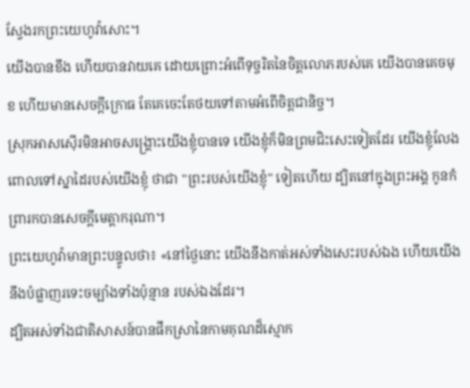ស្វែងរកព្រះយេហូវ៉ាសោះ។
យើងបានខឹង ហើយបានវាយគេ ដោយព្រោះអំពើទុច្ចរិតនៃចិត្តលោភរបស់គេ យើងបានគេចមុខ ហើយមានសេចក្ដីក្រោធ តែគេចេះតែថយទៅតាមអំពើចិត្តជានិច្ច។
ស្រុកអាសស៊ើរមិនអាចសង្គ្រោះយើងខ្ញុំបានទេ យើងខ្ញុំក៏មិនព្រមជិះសេះទៀតដែរ យើងខ្ញុំលែងពោលទៅស្នាដៃរបស់យើងខ្ញុំ ថាជា "ព្រះរបស់យើងខ្ញុំ" ទៀតហើយ ដ្បិតនៅក្នុងព្រះអង្គ កូនកំព្រារកបានសេចក្ដីមេត្តាករុណា។
ព្រះយេហូវ៉ាមានព្រះបន្ទូលថា៖ «នៅថ្ងៃនោះ យើងនឹងកាត់អស់ទាំងសេះរបស់ឯង ហើយយើងនឹងបំផ្លាញរទេះចម្បាំងទាំងប៉ុន្មាន របស់ឯងដែរ។
ដ្បិតអស់ទាំងជាតិសាសន៍បានផឹកស្រានៃកាមគុណដ៏ស្មោក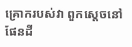គ្រោករបស់វា ពួកស្តេចនៅផែនដី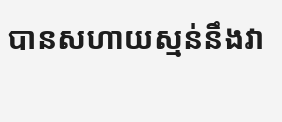បានសហាយស្មន់នឹងវា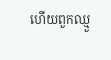ហើយពួកឈ្មួ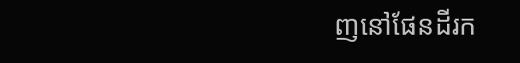ញនៅផែនដីរក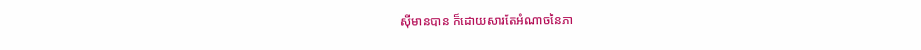ស៊ីមានបាន ក៏ដោយសារតែអំណាចនៃភា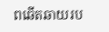ពឆើតឆាយរប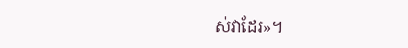ស់វាដែរ»។